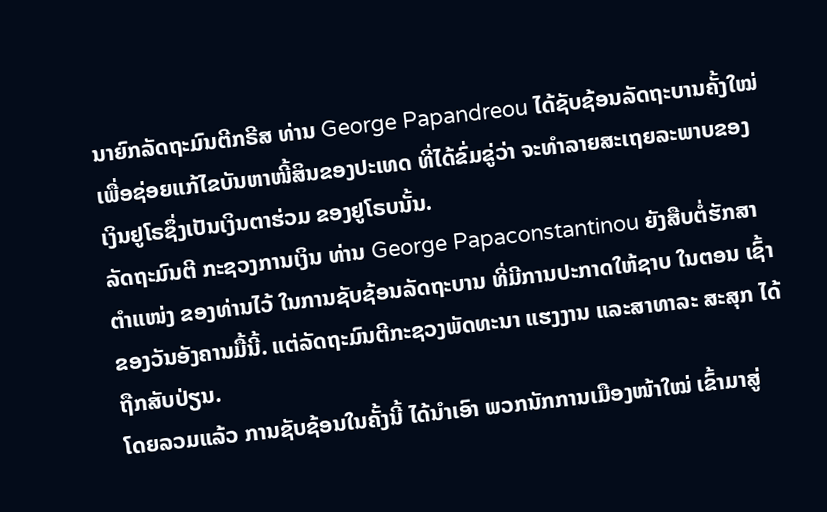ນາຍົກລັດຖະມົນຕີກຣີສ ທ່ານ George Papandreou ໄດ້ຊັບຊ້ອນລັດຖະບານຄັ້ງໃໝ່ ເພື່ອຊ່ອຍແກ້ໄຂບັນຫາໜີ້ສິນຂອງປະເທດ ທີ່ໄດ້ຂົ່ມຂູ່ວ່າ ຈະທຳລາຍສະເຖຍລະພາບຂອງ ເງິນຢູໂຣຊຶ່ງເປັນເງິນຕາຮ່ວມ ຂອງຢູໂຣບນັ້ນ.
ລັດຖະມົນຕີ ກະຊວງການເງິນ ທ່ານ George Papaconstantinou ຍັງສືບຕໍ່ຮັກສາ ຕຳແໜ່ງ ຂອງທ່ານໄວ້ ໃນການຊັບຊ້ອນລັດຖະບານ ທີ່ມີການປະກາດໃຫ້ຊາບ ໃນຕອນ ເຊົ້າຂອງວັນອັງຄານມື້ນີ້. ແຕ່ລັດຖະມົນຕີກະຊວງພັດທະນາ ແຮງງານ ແລະສາທາລະ ສະສຸກ ໄດ້ຖືກສັບປ່ຽນ.
ໂດຍລວມແລ້ວ ການຊັບຊ້ອນໃນຄັ້ງນີ້ ໄດ້ນຳເອົາ ພວກນັກການເມືອງໜ້າໃໝ່ ເຂົ້າມາສູ່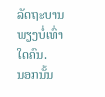ລັດຖະບານ ພຽງບໍ່ເທົ່າໃດຄົນ.
ນອກນັ້ນ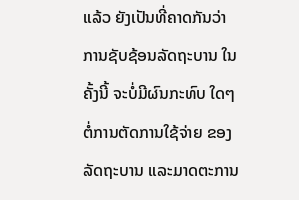ແລ້ວ ຍັງເປັນທີ່ຄາດກັນວ່າ ການຊັບຊ້ອນລັດຖະບານ ໃນຄັ້ງນີ້ ຈະບໍ່ມີຜົນກະທົບ ໃດໆ ຕໍ່ການຕັດການໃຊ້ຈ່າຍ ຂອງລັດຖະບານ ແລະມາດຕະການ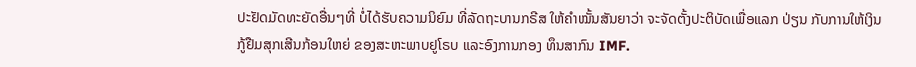ປະຢັດມັດທະຍັດອື່ນໆທີ່ ບໍ່ໄດ້ຮັບຄວາມນິຍົມ ທີ່ລັດຖະບານກຣີສ ໃຫ້ຄຳໝັ້ນສັນຍາວ່າ ຈະຈັດຕັ້ງປະຕິບັດເພື່ອແລກ ປ່ຽນ ກັບການໃຫ້ເງິນກູ້ຢືມສຸກເສີນກ້ອນໃຫຍ່ ຂອງສະຫະພາບຢູໂຣບ ແລະອົງການກອງ ທຶນສາກົນ IMF.